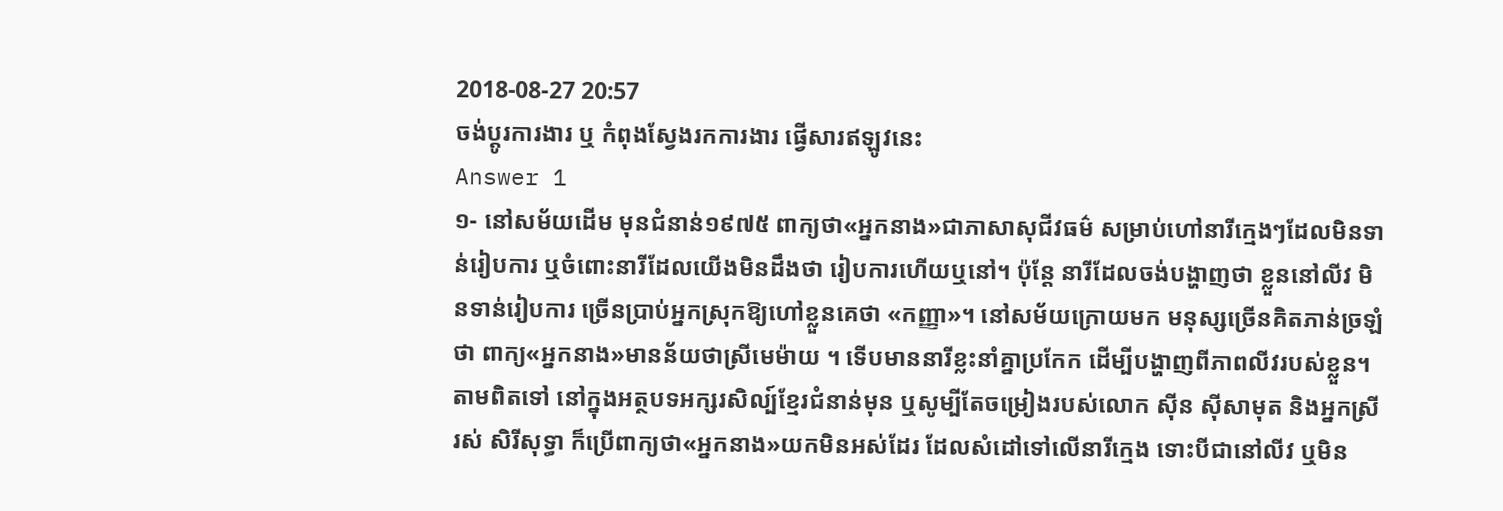2018-08-27 20:57
ចង់ប្តូរការងារ ឬ កំពុងស្វែងរកការងារ ផ្វើសារឥឡូវនេះ
Answer 1
១- នៅសម័យដើម មុនជំនាន់១៩៧៥ ពាក្យថា«អ្នកនាង»ជាភាសាសុជីវធម៌ សម្រាប់ហៅនារីក្មេងៗដែលមិនទាន់រៀបការ ឬចំពោះនារីដែលយើងមិនដឹងថា រៀបការហើយឬនៅ។ ប៉ុន្តែ នារីដែលចង់បង្ហាញថា ខ្លួននៅលីវ មិនទាន់រៀបការ ច្រើនប្រាប់អ្នកស្រុកឱ្យហៅខ្លួនគេថា «កញ្ញា»។ នៅសម័យក្រោយមក មនុស្សច្រើនគិតភាន់ច្រឡំថា ពាក្យ«អ្នកនាង»មានន័យថាស្រីមេម៉ាយ ។ ទើបមាននារីខ្លះនាំគ្នាប្រកែក ដើម្បីបង្ហាញពីភាពលីវរបស់ខ្លួន។ តាមពិតទៅ នៅក្នុងអត្ថបទអក្សរសិល្ប៍ខ្មែរជំនាន់មុន ឬសូម្បីតែចម្រៀងរបស់លោក ស៊ីន ស៊ីសាមុត និងអ្នកស្រី រស់ សិរីសុទ្ធា ក៏ប្រើពាក្យថា«អ្នកនាង»យកមិនអស់ដែរ ដែលសំដៅទៅលើនារីក្មេង ទោះបីជានៅលីវ ឬមិន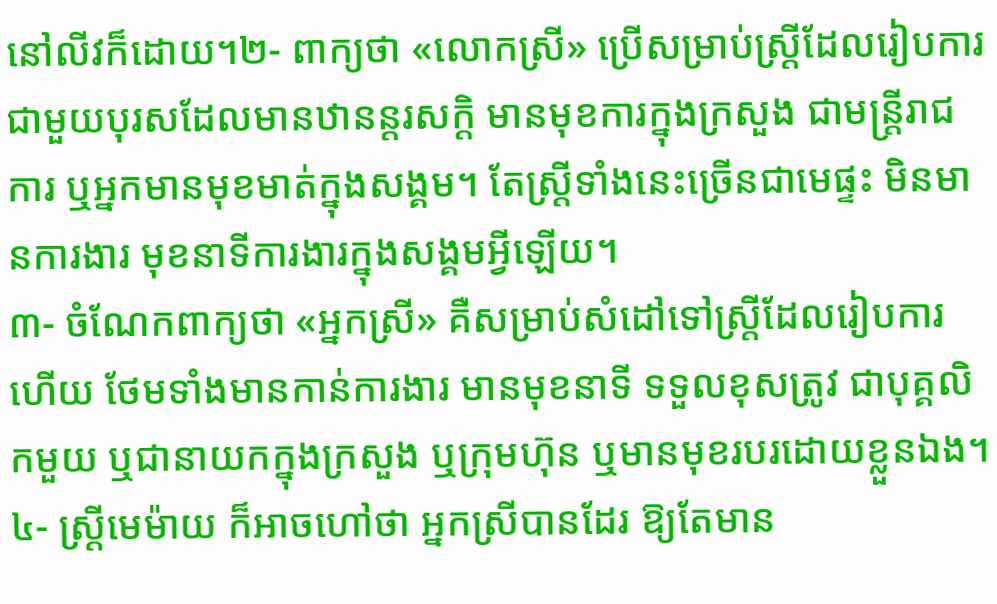នៅលីវក៏ដោយ។២- ពាក្យថា «លោកស្រី» ប្រើសម្រាប់ស្ត្រីដែលរៀបការជាមួយបុរសដែលមានឋានន្តរសក្តិ មានមុខការក្នុងក្រសួង ជាមន្ត្រីរាជការ ឬអ្នកមានមុខមាត់ក្នុងសង្គម។ តែស្ត្រីទាំងនេះច្រើនជាមេផ្ទះ មិនមានការងារ មុខនាទីការងារក្នុងសង្គមអ្វីឡើយ។
៣- ចំណែកពាក្យថា «អ្នកស្រី» គឺសម្រាប់សំដៅទៅស្ត្រីដែលរៀបការហើយ ថែមទាំងមានកាន់ការងារ មានមុខនាទី ទទួលខុសត្រូវ ជាបុគ្គលិកមួយ ឬជានាយកក្នុងក្រសួង ឬក្រុមហ៊ុន ឬមានមុខរបរដោយខ្លួនឯង។
៤- ស្ត្រីមេម៉ាយ ក៏អាចហៅថា អ្នកស្រីបានដែរ ឱ្យតែមាន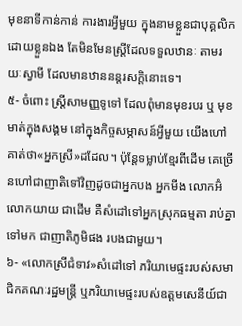មុខនាទីកាន់កាន់ ការងារអ្វីមួយ ក្នុងនាមខ្លួនជាបុគ្គលិកដោយខ្លួនឯង តែមិនមែនស្ត្រីដែលទទួលឋានៈ តាមរយៈស្វាមី ដែលមានឋាននន្តរសក្តិនោះទេ។
៥- ចំពោះ ស្ត្រីសាមញ្ញទូទៅ ដែលពុំមានមុខរបរ ឬ មុខមាត់ក្នុងសង្គម នៅក្នុងកិច្ចសម្ភាសន៍អ្វីមួយ យើងហៅគាត់ថា«អ្នកស្រី»ដដែល។ ប៉ុន្តែទម្លាប់ខ្មែរពីដើម គេច្រើនហៅជាញាតិទៅវិញដូចជាអ្នកបង អ្នកមីង លោកអ៊ំ លោកយាយ ជាដើម គឺសំដៅទៅអ្នកស្រុកធម្មតា រាប់គ្នាទៅមក ជាញាតិភូមិផង របងជាមួយ។
៦- «លោកស្រីជំទាវ»សំដៅទៅ ភរិយាមេផ្ទះរបស់សមាជិកគណៈរដ្ឋមន្ត្រី ឬភរិយាមេផ្ទះរបស់ឧត្តមសេនីយ៍ជា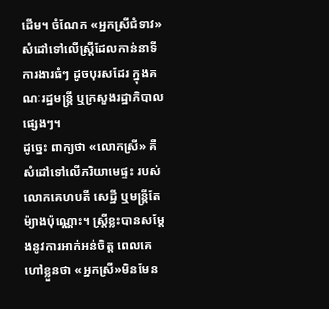ដើម។ ចំណែក «អ្នកស្រីជំទាវ» សំដៅទៅលើស្ត្រីដែលកាន់នាទីការងារធំៗ ដូចបុរសដែរ ក្នុងគណៈរដ្ឋមន្ត្រី ឬក្រសួងរដ្ឋាភិបាលផ្សេងៗ។
ដូច្នេះ ពាក្យថា «លោកស្រី» គឺសំដៅទៅលើភរិយាមេផ្ទះ របស់ លោកគេហបតី សេដ្ឋី ឬមន្ត្រីតែម៉្យាងប៉ុណ្ណោះ។ ស្រី្តខ្លះបានសម្ដែងនូវការអាក់អន់ចិត្ត ពេលគេហៅខ្លួនថា «អ្នកស្រី»មិនមែន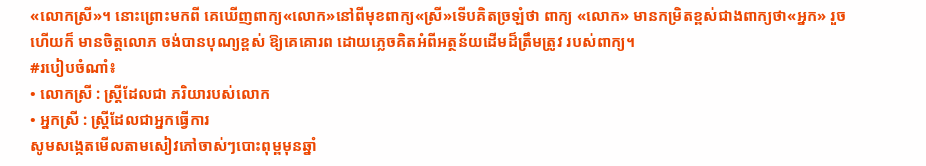«លោកស្រី»។ នោះព្រោះមកពី គេឃើញពាក្យ«លោក»នៅពីមុខពាក្យ«ស្រី»ទើបគិតច្រឡំថា ពាក្យ «លោក» មានកម្រិតខ្ពស់ជាងពាក្យថា«អ្នក» រួចហើយក៏ មានចិត្តលោភ ចង់បានបុណ្យខ្ពស់ ឱ្យគេគោរព ដោយភ្លេចគិតអំពីអត្ថន័យដើមដ៏ត្រឹមត្រូវ របស់ពាក្យ។
#របៀបចំណាំ៖
• លោកស្រី : ស្ត្រីដែលជា ភរិយារបស់លោក
• អ្នកស្រី : ស្រ្តីដែលជាអ្នកធ្វើការ
សូមសង្កេតមើលតាមសៀវភៅចាស់ៗបោះពុម្ពមុនឆ្នាំ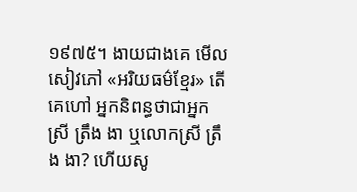១៩៧៥។ ងាយជាងគេ មើលសៀវភៅ «អរិយធម៌ខ្មែរ» តើគេហៅ អ្នកនិពន្ធថាជាអ្នកស្រី ត្រឹង ងា ឬលោកស្រី ត្រឹង ងា? ហើយសូ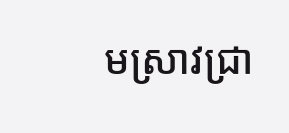មស្រាវជ្រា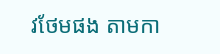វថែមផង តាមកា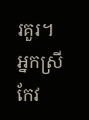រគួរ។
អ្នកស្រី កែវ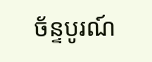ច័ន្ទបូរណ៍